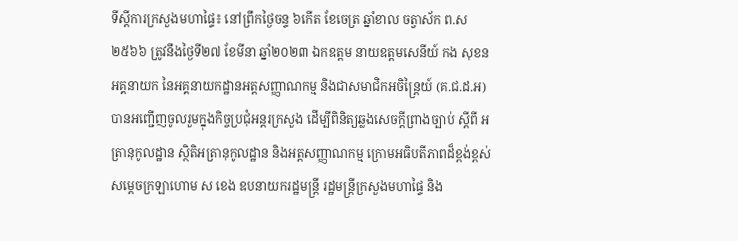ទីស្តីការក្រសួងមហាផ្ទៃ៖ នៅព្រឹកថ្ងៃចន្ទ ៦កើត ខែចេត្រ ឆ្នាំខាល ចត្វាស័ក ព.ស ២៥៦៦ ត្រូវនឹងថ្ងៃទី២៧ ខែមីនា ឆ្នាំ២០២៣ ឯកឧត្តម នាយឧត្តមសេនីយ៍ កង សុខន អគ្គនាយក នៃអគ្គនាយកដ្ឋានអត្តសញ្ញាណកម្ម និងជាសមាជិកអចិន្រ្តៃយ៍ (គ.ជ.ដ.អ) បានអញ្ជើញចូលរួមក្នុងកិច្ចប្រជុំអន្តរក្រសួង ដើម្បីពិនិត្យឆ្លងសេចក្ដីព្រាងច្បាប់ ស្ដីពី អត្រានុកូលដ្ឋាន ស្ថិតិអត្រានុកូលដ្ឋាន និងអត្តសញ្ញាណកម្ម ក្រោមអធិបតីភាពដ៏ខ្ពង់ខ្ពស់ សម្តេចក្រឡាហោម ស ខេង ឧបនាយករដ្ឋមន្រ្តី រដ្ឋមន្រ្តីក្រសួងមហាផ្ទៃ និង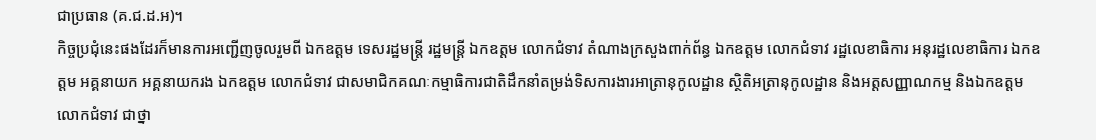ជាប្រធាន (គ.ជ.ដ.អ)។
កិច្ចប្រជុំនេះផងដែរក៏មានការអញ្ជើញចូលរួមពី ឯកឧត្តម ទេសរដ្ឋមន្រ្តី រដ្ឋមន្រ្តី ឯកឧត្តម លោកជំទាវ តំណាងក្រសួងពាក់ព័ន្ធ ឯកឧត្តម លោកជំទាវ រដ្ឋលេខាធិការ អនុរដ្ឋលេខាធិការ ឯកឧត្តម អគ្គនាយក អគ្គនាយករង ឯកឧត្តម លោកជំទាវ ជាសមាជិកគណៈកម្មាធិការជាតិដឹកនាំតម្រង់ទិសការងារអាត្រានុកូលដ្ឋាន ស្ថិតិអត្រានុកូលដ្ឋាន និងអត្តសញ្ញាណកម្ម និងឯកឧត្តម លោកជំទាវ ជាថ្នា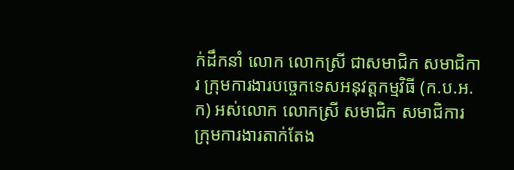ក់ដឹកនាំ លោក លោកស្រី ជាសមាជិក សមាជិការ ក្រុមការងារបច្ចេកទេសអនុវត្តកម្មវិធី (ក.ប.អ.ក) អស់លោក លោកស្រី សមាជិក សមាជិការ ក្រុមការងារតាក់តែង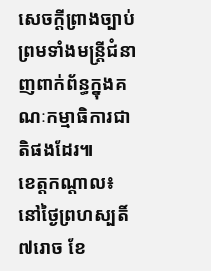សេចក្តីព្រាងច្បាប់ ព្រមទាំងមន្ត្រីជំនាញពាក់ព័ន្ធក្នុងគណៈកម្មាធិការជាតិផងដែរ៕
ខេត្តកណ្ដាល៖ នៅថ្ងៃព្រហស្បតិ៍ ៧រោច ខែ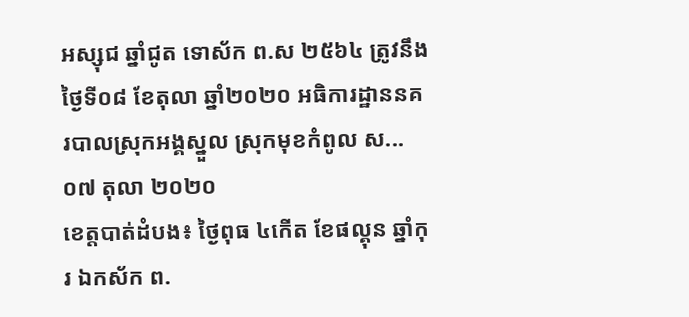អស្សុជ ឆ្នាំជូត ទោស័ក ព.ស ២៥៦៤ ត្រូវនឹងថ្ងៃទី០៨ ខែតុលា ឆ្នាំ២០២០ អធិការដ្ឋាននគរបាលស្រុកអង្គស្នួល ស្រុកមុខកំពូល ស...
០៧ តុលា ២០២០
ខេត្តបាត់ដំបង៖ ថ្ងៃពុធ ៤កើត ខែផល្គុន ឆ្នាំកុរ ឯកស័ក ព.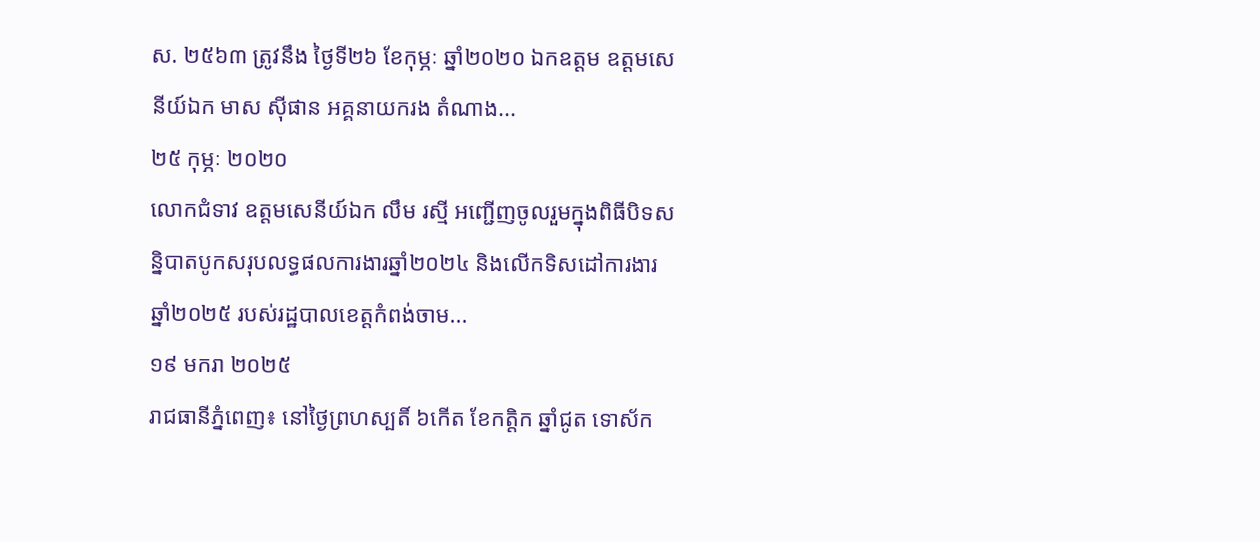ស. ២៥៦៣ ត្រូវនឹង ថ្ងៃទី២៦ ខែកុម្ភៈ ឆ្នាំ២០២០ ឯកឧត្ដម ឧត្ដមសេនីយ៍ឯក មាស ស៊ីផាន អគ្គនាយករង តំណាង...
២៥ កុម្ភៈ ២០២០
លោកជំទាវ ឧត្តមសេនីយ៍ឯក លឹម រស្មី អញ្ជើញចូលរួមក្នុងពិធីបិទសន្និបាតបូកសរុបលទ្ធផលការងារឆ្នាំ២០២៤ និងលើកទិសដៅការងារឆ្នាំ២០២៥ របស់រដ្ឋបាលខេត្តកំពង់ចាម...
១៩ មករា ២០២៥
រាជធានីភ្នំពេញ៖ នៅថ្ងៃព្រហស្បតិ៍ ៦កើត ខែកត្តិក ឆ្នាំជូត ទោស័ក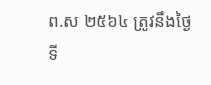ព.ស ២៥៦៤ ត្រូវនឹងថ្ងៃទី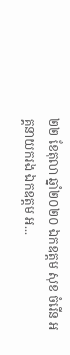២២ ខែតុលា ឆ្នាំ២០២០ ឯកឧត្តម សុខ ចំរើន អគ្គនាយករង ឯកឧត្តម អ...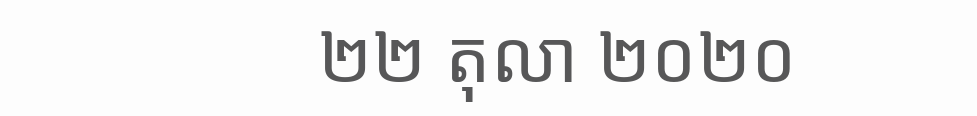២២ តុលា ២០២០